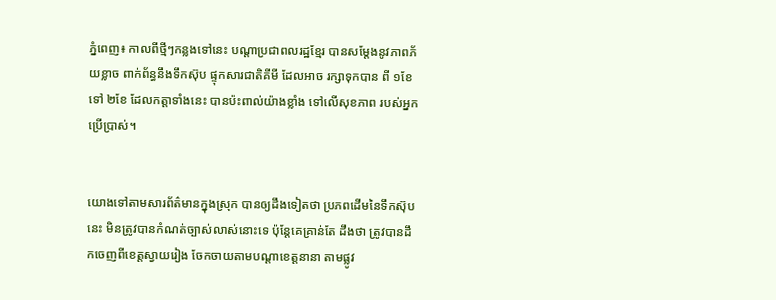ភ្នំពេញ៖ កាលពីថ្មីៗកន្លងទៅនេះ បណ្តាប្រជាពលរដ្ឋខ្មែរ បានសម្តែងនូវភាពភ័យខ្លាច ពាក់ព័ន្ធនឹងទឹកស៊ុប ផ្ទុកសារជាតិគីមី ដែលអាច រក្សាទុកបាន ពី ១ខែ ទៅ ២ខែ ដែលកត្តាទាំងនេះ បានប៉ះពាល់យ៉ាងខ្លាំង ទៅលើសុខភាព របស់អ្នកប្រើប្រាស់។


យោងទៅតាមសារព័ត៌មានក្នុងស្រុក បានឲ្យដឹងទៀតថា ប្រភពដើមនៃទឹកស៊ុបនេះ មិនត្រូវបានកំណត់ច្បាស់លាស់នោះទេ ប៉ុន្តែគេគ្រាន់តែ ដឹងថា ត្រូវបានដឹកចេញពីខេត្តស្វាយរៀង ចែកចាយតាមបណ្តាខេត្តនានា តាមផ្លូវ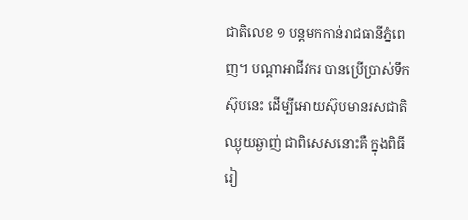ជាតិលេខ ១ បន្តមកកាន់រាជធានីភ្នំពេញ។ បណ្តាអាជីវករ បានប្រើប្រាស់ទឹកស៊ុបនេះ ដើម្បីអោយស៊ុបមានរសជាតិឈ្ងុយឆ្ងាញ់ ជាពិសេសនោះគឺ ក្នុងពិធីរៀ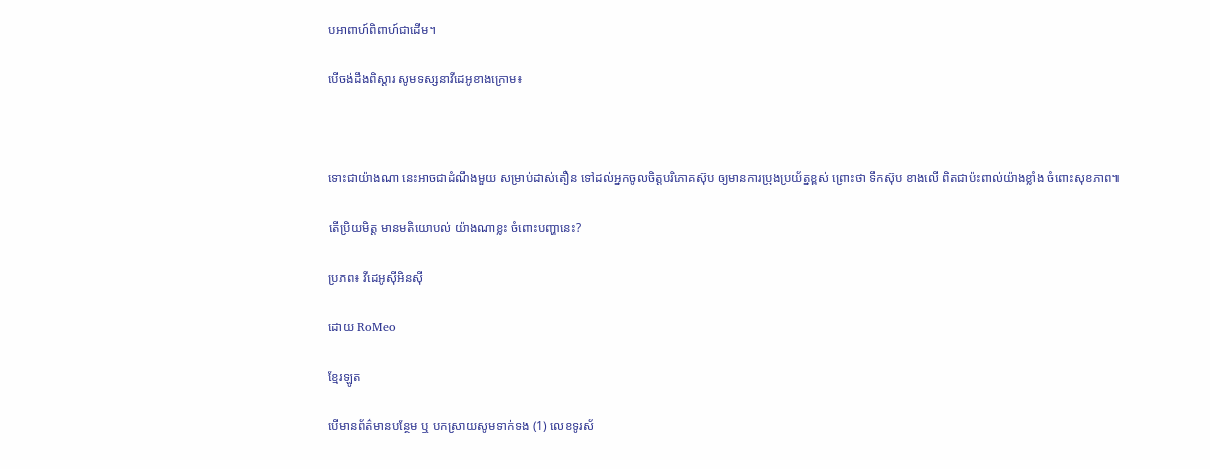បអាពាហ៍ពិពាហ៍ជាដើម។

បើចង់ដឹងពិស្តារ សូមទស្សនាវីដេអូខាងក្រោម៖



ទោះជាយ៉ាងណា នេះអាចជាដំណឹងមួយ សម្រាប់ដាស់តឿន ទៅដល់អ្នកចូលចិត្តបរិភោគស៊ុប ឲ្យមានការប្រុងប្រយ័ត្នខ្ពស់ ព្រោះថា ទឹកស៊ុប ខាងលើ ពិតជាប៉ះពាល់យ៉ាងខ្លាំង ចំពោះសុខភាព៕

តើប្រិយមិត្ត មានមតិយោបល់ យ៉ាងណាខ្លះ ចំពោះបញ្ហានេះ?

ប្រភព៖ វីដេអូស៊ីអិនស៊ី

ដោយ RoMeo

ខ្មែរឡូត

បើមានព័ត៌មានបន្ថែម ឬ បកស្រាយសូមទាក់ទង (1) លេខទូរស័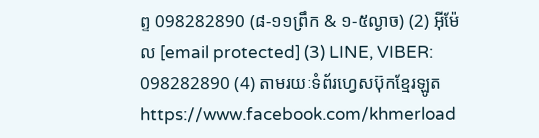ព្ទ 098282890 (៨-១១ព្រឹក & ១-៥ល្ងាច) (2) អ៊ីម៉ែល [email protected] (3) LINE, VIBER: 098282890 (4) តាមរយៈទំព័រហ្វេសប៊ុកខ្មែរឡូត https://www.facebook.com/khmerload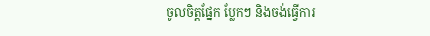ចូលចិត្តផ្នែក ប្លែកៗ និងចង់ធ្វើការ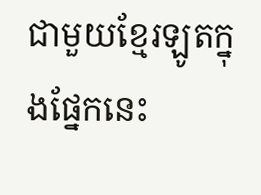ជាមួយខ្មែរឡូតក្នុងផ្នែកនេះ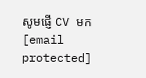សូមផ្ញើ CV មក [email protected]